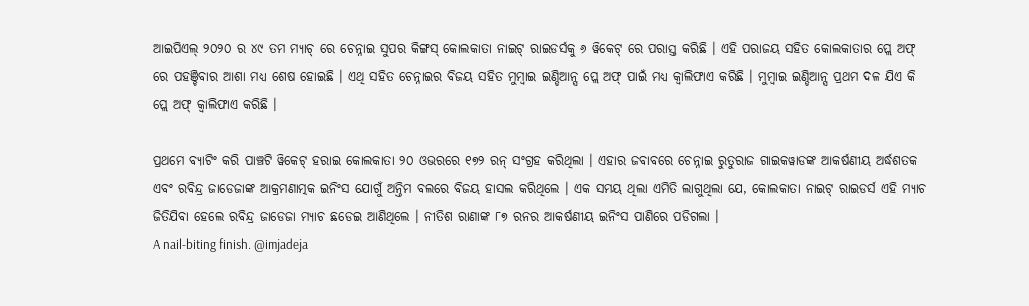ଆଇପିଏଲ୍ ୨୦୨୦ ର ୪୯ ତମ ମ୍ୟାଚ୍ ରେ ଚେନ୍ନାଇ ସୁପର କିଙ୍ଗସ୍ କୋଲକାତା ନାଇଟ୍ ରାଇଡର୍ସକୁ ୬ ୱିକେଟ୍ ରେ ପରାସ୍ତ କରିଛି । ଏହି ପରାଜୟ ସହିତ କୋଲକାତାର ପ୍ଲେ ଅଫ୍ ରେ ପହଞ୍ଚିବାର ଆଶା ମଧ୍ୟ ଶେଷ ହୋଇଛି । ଏଥି ସହିତ ଚେନ୍ନାଇର ବିଜୟ ସହିତ ମୁମ୍ବାଇ ଇଣ୍ଡିଆନ୍ସ ପ୍ଲେ ଅଫ୍ ପାଇଁ ମଧ୍ୟ କ୍ୱାଲିଫାଏ କରିଛି । ମୁମ୍ବାଇ ଇଣ୍ଡିଆନ୍ସ ପ୍ରଥମ ଦଳ ଯିଏ କି ପ୍ଲେ ଅଫ୍ କ୍ୱାଲିଫାଏ କରିଛି ।

ପ୍ରଥମେ ବ୍ୟାଟିଂ କରି ପାଞ୍ଚଟି ୱିକେଟ୍ ହରାଇ କୋଲକାତା ୨୦ ଓଭରରେ ୧୭୨ ରନ୍ ସଂଗ୍ରହ କରିଥିଲା । ଏହାର ଜବାବରେ ଚେନ୍ନାଇ ରୁତୁରାଜ ଗାଇକୱାଡଙ୍କ ଆକର୍ଷଣୀୟ ଅର୍ଦ୍ଧଶତକ ଏବଂ ରବିନ୍ଦ୍ର ଜାଡେଜାଙ୍କ ଆକ୍ରମଣାତ୍ମକ ଇନିଂସ ଯୋଗୁଁ ଅନ୍ତିମ ବଲରେ ବିଜୟ ହାସଲ କରିଥିଲେ । ଏକ ସମୟ ଥିଲା ଏମିତି ଲାଗୁଥିଲା ଯେ, କୋଲକାତା ନାଇଟ୍ ରାଇଡର୍ସ ଏହି ମ୍ୟାଚ ଜିତିଯିବା ହେଲେ ରବିନ୍ଦ୍ର ଜାଡେଜା ମ୍ୟାଚ ଛଡେଇ ଆଣିଥିଲେ । ନୀତିଶ ରାଣାଙ୍କ ୮୭ ରନର ଆକର୍ଷଣୀୟ ଇନିଂସ ପାଣିରେ ପଡିଗଲା ।
A nail-biting finish. @imjadeja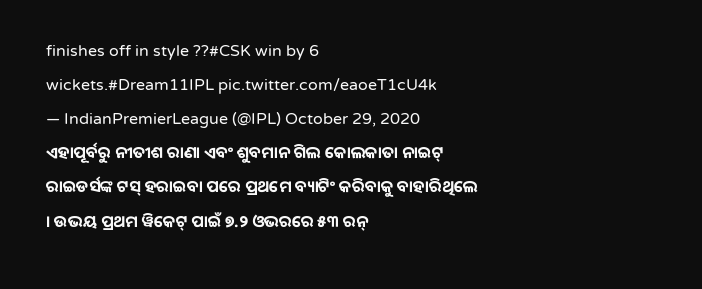finishes off in style ??#CSK win by 6 wickets.#Dream11IPL pic.twitter.com/eaoeT1cU4k
— IndianPremierLeague (@IPL) October 29, 2020
ଏହାପୂର୍ବରୁ ନୀତୀଶ ରାଣା ଏବଂ ଶୁବମାନ ଗିଲ କୋଲକାତା ନାଇଟ୍ ରାଇଡର୍ସଙ୍କ ଟସ୍ ହରାଇବା ପରେ ପ୍ରଥମେ ବ୍ୟାଟିଂ କରିବାକୁ ବାହାରିଥିଲେ । ଉଭୟ ପ୍ରଥମ ୱିକେଟ୍ ପାଇଁ ୭.୨ ଓଭରରେ ୫୩ ରନ୍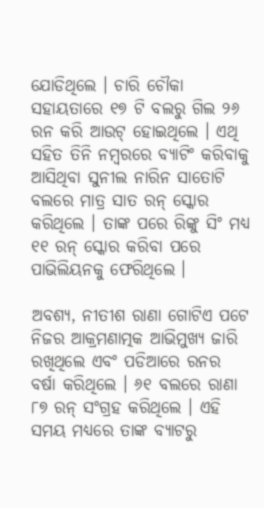ଯୋଡିଥିଲେ । ଚାରି ଚୌକା ସହାୟତାରେ ୧୭ ଟି ବଲରୁ ଗିଲ ୨୬ ରନ କରି ଆଉଟ୍ ହୋଇଥିଲେ । ଏଥି ସହିତ ତିନି ନମ୍ବରରେ ବ୍ୟାଟିଂ କରିବାକୁ ଆସିଥିବା ସୁନୀଲ ନାରିନ ସାତୋଟି ବଲରେ ମାତ୍ର ସାତ ରନ୍ ସ୍କୋର କରିଥିଲେ । ତାଙ୍କ ପରେ ରିଙ୍କୁ ସିଂ ମଧ୍ୟ ୧୧ ରନ୍ ସ୍କୋର କରିବା ପରେ ପାଭିଲିୟନକୁ ଫେରିଥିଲେ ।

ଅବଶ୍ୟ, ନୀତୀଶ ରାଣା ଗୋଟିଏ ପଟେ ନିଜର ଆକ୍ରମଣାତ୍ମକ ଆଭିମୁଖ୍ୟ ଜାରି ରଖିଥିଲେ ଏବଂ ପଡିଆରେ ରନର ବର୍ଷା କରିଥିଲେ । ୬୧ ବଲରେ ରାଣା ୮୭ ରନ୍ ସଂଗ୍ରହ କରିଥିଲେ । ଏହି ସମୟ ମଧ୍ୟରେ ତାଙ୍କ ବ୍ୟାଟରୁ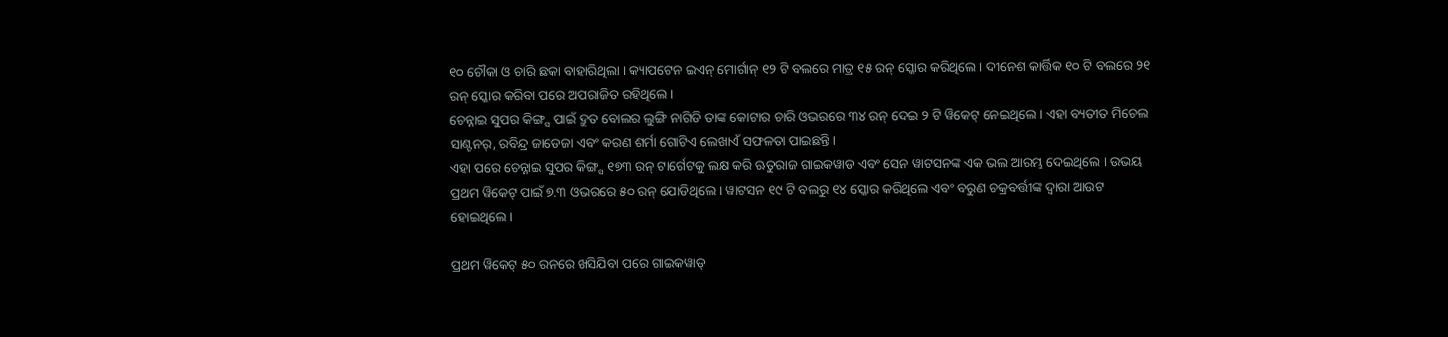୧୦ ଚୌକା ଓ ଚାରି ଛକା ବାହାରିଥିଲା । କ୍ୟାପଟେନ ଇଏନ୍ ମୋର୍ଗାନ୍ ୧୨ ଟି ବଲରେ ମାତ୍ର ୧୫ ରନ୍ ସ୍କୋର କରିଥିଲେ । ଦୀନେଶ କାର୍ତ୍ତିକ ୧୦ ଟି ବଲରେ ୨୧ ରନ୍ ସ୍କୋର କରିବା ପରେ ଅପରାଜିତ ରହିଥିଲେ ।
ଚେନ୍ନାଇ ସୁପର କିଙ୍ଗ୍ସ ପାଇଁ ଦ୍ରୁତ ବୋଲର ଲୁଙ୍ଗି ନାଗିଡି ତାଙ୍କ କୋଟାର ଚାରି ଓଭରରେ ୩୪ ରନ୍ ଦେଇ ୨ ଟି ୱିକେଟ୍ ନେଇଥିଲେ । ଏହା ବ୍ୟତୀତ ମିଚେଲ ସାଣ୍ଟନର୍, ରବିନ୍ଦ୍ର ଜାଡେଜା ଏବଂ କରଣ ଶର୍ମା ଗୋଟିଏ ଲେଖାଏଁ ସଫଳତା ପାଇଛନ୍ତି ।
ଏହା ପରେ ଚେନ୍ନାଇ ସୁପର କିଙ୍ଗ୍ସ ୧୭୩ ରନ୍ ଟାର୍ଗେଟକୁ ଲକ୍ଷ କରି ଋତୁରାଜ ଗାଇକୱାଡ ଏବଂ ସେନ ୱାଟସନଙ୍କ ଏକ ଭଲ ଆରମ୍ଭ ଦେଇଥିଲେ । ଉଭୟ ପ୍ରଥମ ୱିକେଟ୍ ପାଇଁ ୭.୩ ଓଭରରେ ୫୦ ରନ୍ ଯୋଡିଥିଲେ । ୱାଟସନ ୧୯ ଟି ବଲରୁ ୧୪ ସ୍କୋର କରିଥିଲେ ଏବଂ ବରୁଣ ଚକ୍ରବର୍ତ୍ତୀଙ୍କ ଦ୍ୱାରା ଆଉଟ ହୋଇଥିଲେ ।

ପ୍ରଥମ ୱିକେଟ୍ ୫୦ ରନରେ ଖସିଯିବା ପରେ ଗାଇକୱାଡ୍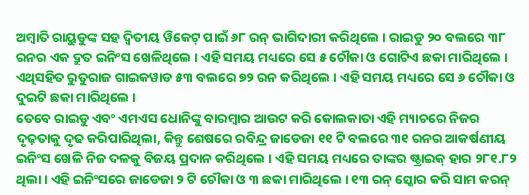ଅମ୍ବାତି ରାୟୁଡୁଙ୍କ ସହ ଦ୍ୱିତୀୟ ୱିକେଟ୍ ପାଇଁ ୬୮ ରନ୍ ଭାଗିଦାରୀ କରିଥିଲେ । ରାଇଡୁ ୨୦ ବଲରେ ୩୮ ରନର ଏକ ଦ୍ରୁତ ଇନିଂସ ଖେଳିଥିଲେ । ଏହି ସମୟ ମଧ୍ୟରେ ସେ ୫ ଚୌକା ଓ ଗୋଟିଏ ଛକା ମାରିଥିଲେ । ଏଥିସହିତ ରୁତୁରାଜ ଗାଇକୱାଡ ୫୩ ବଲରେ ୭୨ ରନ କରିଥିଲେ । ଏହି ସମୟ ମଧ୍ୟରେ ସେ ୬ ଚୌକା ଓ ଦୁଇଟି ଛକା ମାରିଥିଲେ ।
ତେବେ ରାଇଡୁ ଏବଂ ଏମଏସ ଧୋନିଙ୍କୁ ବାରମ୍ବାର ଆଉଟ କରି କୋଲକାତା ଏହି ମ୍ୟାଚରେ ନିଜର ଦୃଢ଼ତାକୁ ଦୃଢ କରିପାରିଥିଲା, କିନ୍ତୁ ଶେଷରେ ରବିନ୍ଦ୍ର ଜାଡେଜା ୧୧ ଟି ବଲରେ ୩୧ ରନର ଆକର୍ଷଣୀୟ ଇନିଂସ ଖେଳି ନିଜ ଦଳକୁ ବିଜୟ ପ୍ରଦାନ କରିଥିଲେ । ଏହି ସମୟ ମଧ୍ୟରେ ତାଙ୍କର ଷ୍ଟ୍ରାଇକ୍ ହାର ୨୮୧.୮୨ ଥିଲା । ଏହି ଇନିଂସରେ ଜାଡେଜା ୨ ଟି ଚୌକା ଓ ୩ ଛକା ମାରିଥିଲେ । ୧୩ ରନ୍ ସ୍କୋର କରି ସାମ କରନ୍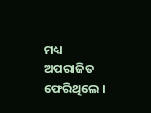ମଧ୍ୟ ଅପରାଜିତ ଫେରିଥିଲେ ।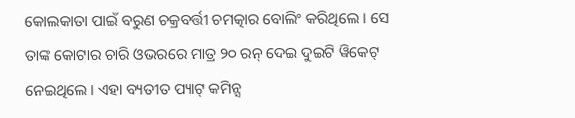କୋଲକାତା ପାଇଁ ବରୁଣ ଚକ୍ରବର୍ତ୍ତୀ ଚମତ୍କାର ବୋଲିଂ କରିଥିଲେ । ସେ ତାଙ୍କ କୋଟାର ଚାରି ଓଭରରେ ମାତ୍ର ୨୦ ରନ୍ ଦେଇ ଦୁଇଟି ୱିକେଟ୍ ନେଇଥିଲେ । ଏହା ବ୍ୟତୀତ ପ୍ୟାଟ୍ କମିନ୍ସ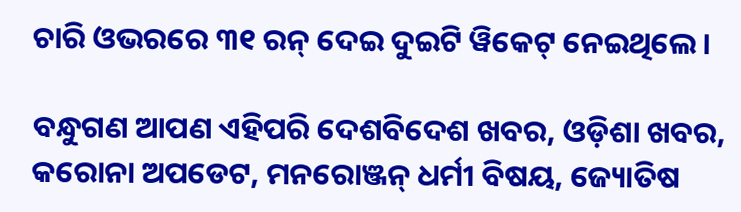ଚାରି ଓଭରରେ ୩୧ ରନ୍ ଦେଇ ଦୁଇଟି ୱିକେଟ୍ ନେଇଥିଲେ ।

ବନ୍ଧୁଗଣ ଆପଣ ଏହିପରି ଦେଶବିଦେଶ ଖବର, ଓଡ଼ିଶା ଖବର, କରୋନା ଅପଡେଟ, ମନରୋଞ୍ଜନ୍ ଧର୍ମୀ ବିଷୟ, ଜ୍ୟୋତିଷ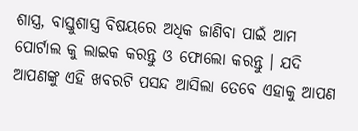ଶାସ୍ତ୍ର, ବାସ୍ତୁଶାସ୍ତ୍ର ବିଷୟରେ ଅଧିକ ଜାଣିବା ପାଇଁ ଆମ ପୋର୍ଟାଲ କୁ ଲାଇକ କରନ୍ତୁ ଓ ଫୋଲୋ କରନ୍ତୁ । ଯଦି ଆପଣଙ୍କୁ ଏହି ଖବରଟି ପସନ୍ଦ ଆସିଲା ତେବେ ଏହାକୁ ଆପଣ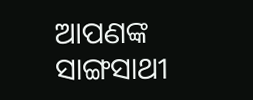ଆପଣଙ୍କ ସାଙ୍ଗସାଥୀ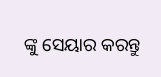ଙ୍କୁ ସେୟାର କରନ୍ତୁ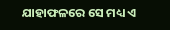ଯାହାଫଳରେ ସେ ମଧ୍ୟ ଏ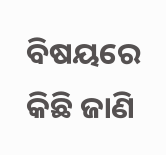ବିଷୟରେ କିଛି ଜାଣି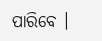ପାରିବେ ।